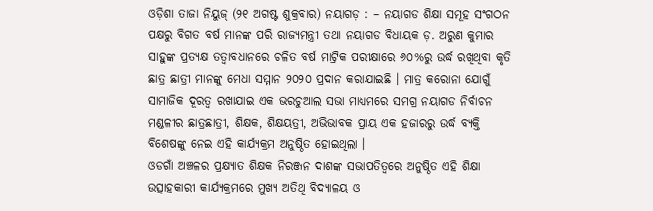ଓଡ଼ିଶା ତାଜା ନିୟୁଜ୍ (୨୧ ଅଗଷ୍ଟ ଶୁକ୍ରବାର) ନୟାଗଡ଼ : – ନୟାଗଡ ଶିକ୍ଷା ସମୂହ ସଂଗଠନ ପକ୍ଷରୁ ବିଗତ ବର୍ଷ ମାନଙ୍କ ପରି ରାଜ୍ୟମନ୍ତ୍ରୀ ତଥା ନୟାଗଡ ବିଧାୟକ ଡ଼. ଅରୁଣ କୁମାର ସାହୁଙ୍କ ପ୍ରତ୍ୟକ୍ଷ ତତ୍ୱାବଧାନରେ ଚଳିତ ବର୍ଷ ମାଟ୍ରିକ ପରୀକ୍ଷାରେ ୬୦%ରୁ ଉର୍ଦ୍ଧ ରଖିଥିବା କୃତି ଛାତ୍ର ଛାତ୍ରୀ ମାନଙ୍କୁ ମେଧା ସମ୍ମାନ ୨୦୨୦ ପ୍ରଦାନ କରାଯାଇଛି । ମାତ୍ର କରୋନା ଯୋଗୁଁ ସାମାଜିକ ଦୂରତ୍ୱ ରଖାଯାଇ ଏକ ଭରଚୁଆଲ ସଭା ମାଧ୍ୟମରେ ସମଗ୍ର ନୟାଗଡ ନିର୍ବାଚନ ମଣ୍ଡଳୀର ଛାତ୍ରଛାତ୍ରୀ, ଶିକ୍ଷକ, ଶିକ୍ଷୟତ୍ରୀ, ଅଭିଭାବକ ପ୍ରାୟ ଏକ ହଜାରରୁ ଉର୍ଦ୍ଧ ବ୍ୟକ୍ତି ବିଶେଷଙ୍କୁ ନେଇ ଏହି କାର୍ଯ୍ୟକ୍ରମ ଅନୁଷ୍ଠିତ ହୋଇଥିଲା ।
ଓଡଗାଁ ଅଞ୍ଚଳର ପ୍ରକ୍ଷ୍ୟାତ ଶିକ୍ଷକ ନିରଞ୍ଜନ ଦାଶଙ୍କ ସଭାପତିତ୍ୱରେ ଅନୁଷ୍ଠିତ ଏହି ଶିକ୍ଷା ଉତ୍ସାହକାରୀ କାର୍ଯ୍ୟକ୍ରମରେ ମୁଖ୍ୟ ଅତିଥି ବିଦ୍ୟାଳୟ ଓ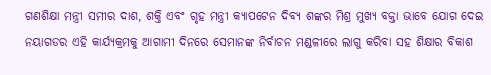ଗଣଶିକ୍ଷା ମନ୍ତ୍ରୀ ସମୀର ଦାଶ, ଶକ୍ତି ଏବଂ ଗୃହ ମନ୍ତ୍ରୀ କ୍ୟାପଟେନ ଦିବ୍ୟ ଶଙ୍କର ମିଶ୍ର ମୁଖ୍ୟ ବକ୍ତା ଭାବେ ଯୋଗ ଦେଇ ନୟାଗଡର ଏହି କାର୍ଯ୍ୟକ୍ରମକୁ ଆଗାମୀ ଦିନରେ ସେମାନଙ୍କ ନିର୍ବାଚନ ମଣ୍ଡଳୀରେ ଲାଗୁ କରିବା ସହ ଶିକ୍ଷାର ବିକାଶ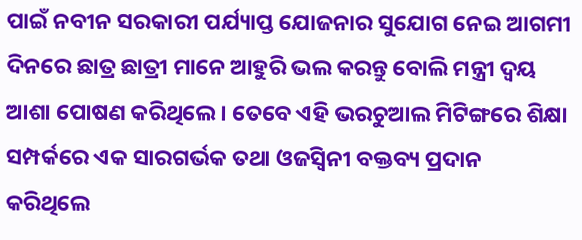ପାଇଁ ନବୀନ ସରକାରୀ ପର୍ଯ୍ୟାପ୍ତ ଯୋଜନାର ସୁଯୋଗ ନେଇ ଆଗମୀ ଦିନରେ ଛାତ୍ର ଛାତ୍ରୀ ମାନେ ଆହୁରି ଭଲ କରନ୍ତୁ ବୋଲି ମନ୍ତ୍ରୀ ଦ୍ବୟ ଆଶା ପୋଷଣ କରିଥିଲେ । ତେବେ ଏହି ଭରଚୁଆଲ ମିଟିଙ୍ଗରେ ଶିକ୍ଷା ସମ୍ପର୍କରେ ଏକ ସାରଗର୍ଭକ ତଥା ଓଜସ୍ୱିନୀ ବକ୍ତବ୍ୟ ପ୍ରଦାନ କରିଥିଲେ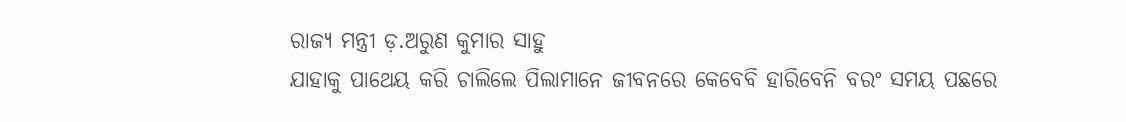ରାଜ୍ୟ ମନ୍ତ୍ରୀ ଡ଼.ଅରୁଣ କୁମାର ସାହୁ
ଯାହାକୁ ପାଥେୟ କରି ଚାଲିଲେ ପିଲାମାନେ ଜୀବନରେ କେବେବି ହାରିବେନି ବରଂ ସମୟ ପଛରେ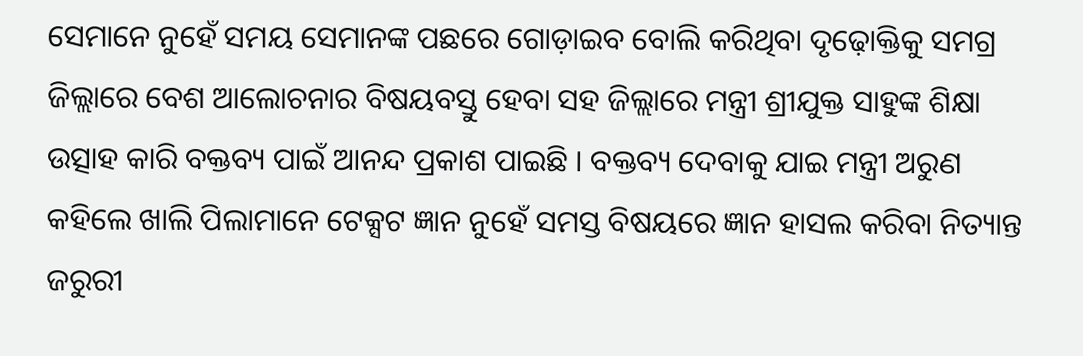ସେମାନେ ନୁହେଁ ସମୟ ସେମାନଙ୍କ ପଛରେ ଗୋଡ଼ାଇବ ବୋଲି କରିଥିବା ଦୃଢ଼ୋକ୍ତିକୁ ସମଗ୍ର ଜିଲ୍ଲାରେ ବେଶ ଆଲୋଚନାର ବିଷୟବସ୍ତୁ ହେବା ସହ ଜିଲ୍ଲାରେ ମନ୍ତ୍ରୀ ଶ୍ରୀଯୁକ୍ତ ସାହୁଙ୍କ ଶିକ୍ଷା ଉତ୍ସାହ କାରି ବକ୍ତବ୍ୟ ପାଇଁ ଆନନ୍ଦ ପ୍ରକାଶ ପାଇଛି । ବକ୍ତବ୍ୟ ଦେବାକୁ ଯାଇ ମନ୍ତ୍ରୀ ଅରୁଣ କହିଲେ ଖାଲି ପିଲାମାନେ ଟେକ୍ସଟ ଜ୍ଞାନ ନୁହେଁ ସମସ୍ତ ବିଷୟରେ ଜ୍ଞାନ ହାସଲ କରିବା ନିତ୍ୟାନ୍ତ ଜରୁରୀ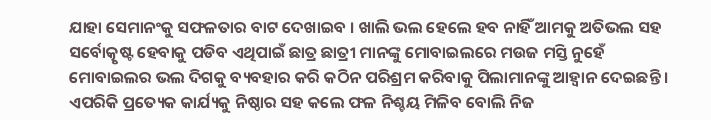ଯାହା ସେମାନଂକୁ ସଫଳତାର ବାଟ ଦେଖାଇବ । ଖାଲି ଭଲ ହେଲେ ହବ ନାହିଁ ଆମକୁ ଅତିଭଲ ସହ ସର୍ବୋତ୍କୃଷ୍ଟ ହେବାକୁ ପଡିବ ଏଥିପାଇଁ ଛାତ୍ର ଛାତ୍ରୀ ମାନଙ୍କୁ ମୋବାଇଲରେ ମଉଜ ମସ୍ତି ନୁହେଁ
ମୋବାଇଲର ଭଲ ଦିଗକୁ ବ୍ୟବହାର କରି କଠିନ ପରିଶ୍ରମ କରିବାକୁ ପିଲାମାନଙ୍କୁ ଆହ୍ୱାନ ଦେଇଛନ୍ତି । ଏପରିକି ପ୍ରତ୍ୟେକ କାର୍ଯ୍ୟକୁ ନିଷ୍ଠାର ସହ କଲେ ଫଳ ନିଶ୍ଚୟ ମିଳିବ ବୋଲି ନିଜ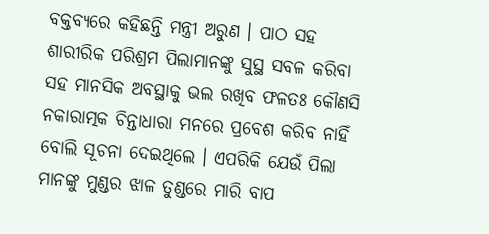ବକ୍ତବ୍ୟରେ କହିଛନ୍ତି ମନ୍ତ୍ରୀ ଅରୁଣ । ପାଠ ସହ ଶାରୀରିକ ପରିଶ୍ରମ ପିଲାମାନଙ୍କୁ ସୁସ୍ଥ ସବଳ କରିବା ସହ ମାନସିକ ଅବସ୍ଥାକୁ ଭଲ ରଖିବ ଫଳତଃ କୌଣସି ନକାରାତ୍ମକ ଚିନ୍ତାଧାରା ମନରେ ପ୍ରବେଶ କରିବ ନାହିଁ ବୋଲି ସୂଚନା ଦେଇଥିଲେ । ଏପରିକି ଯେଉଁ ପିଲା ମାନଙ୍କୁ ମୁଣ୍ଡର ଝାଳ ତୁଣ୍ଡରେ ମାରି ବାପ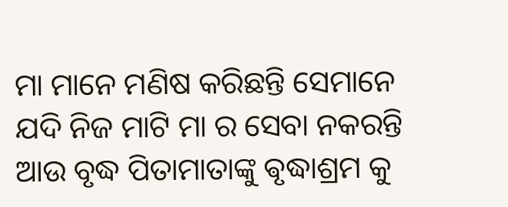ମା ମାନେ ମଣିଷ କରିଛନ୍ତି ସେମାନେ ଯଦି ନିଜ ମାଟି ମା ର ସେବା ନକରନ୍ତି ଆଉ ବୃଦ୍ଧ ପିତାମାତାଙ୍କୁ ଵୃଦ୍ଧାଶ୍ରମ କୁ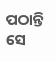ପଠାନ୍ତି ସେ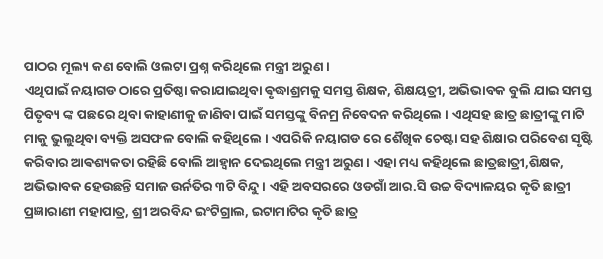ପାଠର ମୂଲ୍ୟ କଣ ବୋଲି ଓଲଟା ପ୍ରଶ୍ନ କରିଥିଲେ ମନ୍ତ୍ରୀ ଅରୁଣ ।
ଏଥିପାଇଁ ନୟାଗଡ ଠାରେ ପ୍ରତିଷ୍ଠା କରାଯାଇଥିବା ଵୃଦ୍ଧାଶ୍ରମକୁ ସମସ୍ତ ଶିକ୍ଷକ, ଶିକ୍ଷୟତ୍ରୀ, ଅଭିଭାବକ ବୁଲି ଯାଇ ସମସ୍ତ ପିତୃବ୍ୟ ଙ୍କ ପଛରେ ଥିବା କାହାଣୀକୁ ଜାଣିବା ପାଇଁ ସମସ୍ତଙ୍କୁ ବିନମ୍ର ନିବେଦନ କରିଥିଲେ । ଏଥିସହ ଛାତ୍ର ଛାତ୍ରୀଙ୍କୁ ମାଟି ମାକୁ ଭୁଲୁଥିବା ବ୍ୟକ୍ତି ଅସଫଳ ବୋଲି କହିଥିଲେ । ଏପରିକି ନୟାଗଡ ରେ ଶୈଖିକ ଚେଷ୍ଟା ସହ ଶିକ୍ଷାର ପରିବେଶ ସୃଷ୍ଟି କରିବାର ଆଵଶ୍ୟକତା ରହିଛି ବୋଲି ଆହ୍ୱାନ ଦେଇଥିଲେ ମନ୍ତ୍ରୀ ଅରୁଣ । ଏହା ମଧ୍ୟ କହିଥିଲେ ଛାତ୍ରଛାତ୍ରୀ,ଶିକ୍ଷକ, ଅଭିଭାବକ ହେଉଛନ୍ତି ସମାଜ ଉର୍ନତିର ୩ଟି ବିନ୍ଦୁ । ଏହି ଅବସରରେ ଓଡଗାଁ ଆର.ସି ଉଚ୍ଚ ବିଦ୍ୟାଳୟର କୃତି ଛାତ୍ରୀ ପ୍ରଜ୍ଞାରାଣୀ ମହାପାତ୍ର, ଶ୍ରୀ ଅରବିନ୍ଦ ଇଂଟିଗ୍ରାଲ, ଇଟାମାଟିର କୃତି ଛାତ୍ର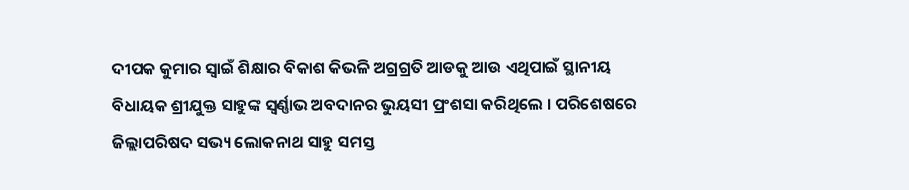ଦୀପକ କୁମାର ସ୍ୱାଇଁ ଶିକ୍ଷାର ବିକାଶ କିଭଳି ଅଗ୍ରଗ୍ରତି ଆଡକୁ ଆଉ ଏଥିପାଇଁ ସ୍ଥାନୀୟ ବିଧାୟକ ଶ୍ରୀଯୁକ୍ତ ସାହୁଙ୍କ ସ୍ବର୍ଣ୍ଣାଭ ଅବଦାନର ଭୁୟସୀ ପ୍ରଂଶସା କରିଥିଲେ । ପରିଶେଷରେ ଜିଲ୍ଲାପରିଷଦ ସଭ୍ୟ ଲୋକନାଥ ସାହୁ ସମସ୍ତ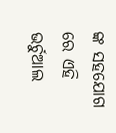ଙ୍କ ସହଯୋଗ ରେ ଏହି ଭର୍ଚୁଆଲ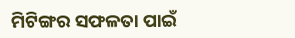ମିଟିଙ୍ଗର ସଫଳତା ପାଇଁ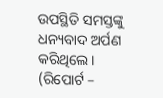ଉପସ୍ଥିତି ସମସ୍ତଙ୍କୁ ଧନ୍ୟବାଦ ଅର୍ପଣ କରିଥିଲେ । (ରିପୋର୍ଟ –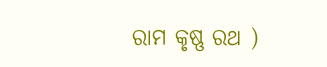ରାମ କୃଷ୍ଣ ରଥ )